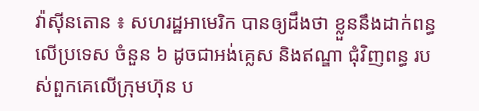វ៉ាស៊ីនតោន ៖ សហរដ្ឋអាមេរិក បានឲ្យដឹងថា ខ្លួននឹងដាក់ពន្ធលើប្រទេស ចំនួន ៦ ដូចជាអង់គ្លេស និងឥណ្ឌា ជុំវិញពន្ធ របស់ពួកគេលើក្រុមហ៊ុន ប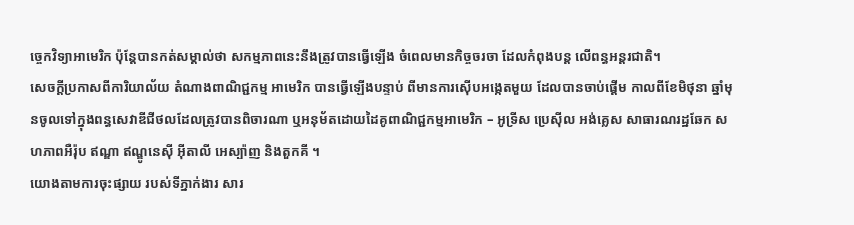ច្ចេកវិទ្យាអាមេរិក ប៉ុន្តែបានកត់សម្គាល់ថា សកម្មភាពនេះនឹងត្រូវបានធ្វើឡើង ចំពេលមានកិច្ចចរចា ដែលកំពុងបន្ត លើពន្ធអន្តរជាតិ។
សេចក្តីប្រកាសពីការិយាល័យ តំណាងពាណិជ្ជកម្ម អាមេរិក បានធ្វើឡើងបន្ទាប់ ពីមានការស៊ើបអង្កេតមួយ ដែលបានចាប់ផ្តើម កាលពីខែមិថុនា ឆ្នាំមុនចូលទៅក្នុងពន្ធសេវាឌីជីថលដែលត្រូវបានពិចារណា ឬអនុម័តដោយដៃគូពាណិជ្ជកម្មអាមេរិក – អូទ្រីស ប្រេស៊ីល អង់គ្លេស សាធារណរដ្ឋឆែក សហភាពអឺរ៉ុប ឥណ្ឌា ឥណ្ឌូនេស៊ី អ៊ីតាលី អេស្ប៉ាញ និងតួកគី ។
យោងតាមការចុះផ្សាយ របស់ទីភ្នាក់ងារ សារ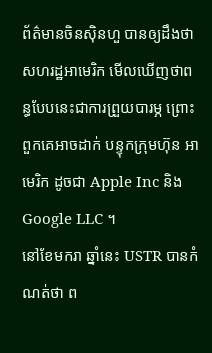ព័ត៌មានចិនស៊ិនហួ បានឲ្យដឹងថា សហរដ្ឋអាមេរិក មើលឃើញថាពន្ធបែបនេះជាការព្រួយបារម្ភ ព្រោះពួកគេអាចដាក់ បន្ទុកក្រុមហ៊ុន អាមេរិក ដូចជា Apple Inc និង Google LLC ។
នៅខែមករា ឆ្នាំនេះ USTR បានកំណត់ថា ព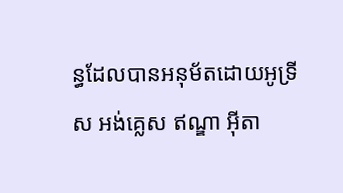ន្ធដែលបានអនុម័តដោយអូទ្រីស អង់គ្លេស ឥណ្ឌា អ៊ីតា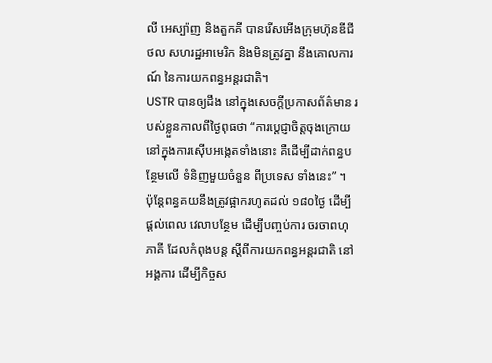លី អេស្ប៉ាញ និងតួកគី បានរើសអើងក្រុមហ៊ុនឌីជីថល សហរដ្ឋអាមេរិក និងមិនត្រូវគ្នា នឹងគោលការណ៍ នៃការយកពន្ធអន្តរជាតិ។
USTR បានឲ្យដឹង នៅក្នុងសេចក្តីប្រកាសព័ត៌មាន របស់ខ្លួនកាលពីថ្ងៃពុធថា “ការប្តេជ្ញាចិត្តចុងក្រោយ នៅក្នុងការស៊ើបអង្កេតទាំងនោះ គឺដើម្បីដាក់ពន្ធបន្ថែមលើ ទំនិញមួយចំនួន ពីប្រទេស ទាំងនេះ” ។
ប៉ុន្តែពន្ធគយនឹងត្រូវផ្អាករហូតដល់ ១៨០ថ្ងៃ ដើម្បី ផ្តល់ពេល វេលាបន្ថែម ដើម្បីបញ្ចប់ការ ចរចាពហុភាគី ដែលកំពុងបន្ត ស្តីពីការយកពន្ធអន្តរជាតិ នៅអង្គការ ដើម្បីកិច្ចស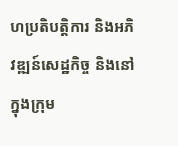ហប្រតិបត្តិការ និងអភិវឌ្ឍន៍សេដ្ឋកិច្ច និងនៅក្នុងក្រុម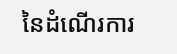នៃដំណើរការ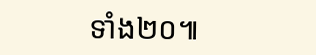ទាំង២០៕